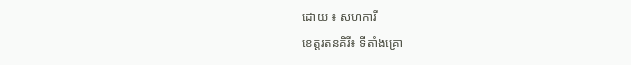ដោយ ៖ សហការី
ខេត្តរតនគិរី៖ ទីតាំងគ្រោ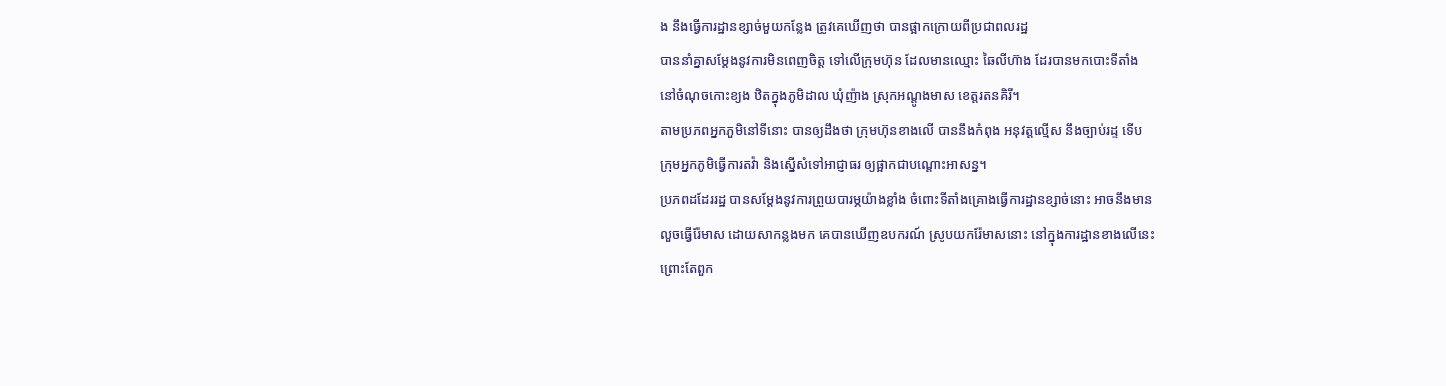ង នឹងធ្វើការដ្ឋានខ្សាច់មួយកន្លែង ត្រូវគេឃើញថា បានផ្អាកក្រោយពីប្រជាពលរដ្ឋ
បាននាំគ្នាសម្ដែងនូវការមិនពេញចិត្ត ទៅលើក្រុមហ៊ុន ដែលមានឈ្មោះ ឆៃលីហ៊ាង ដែរបានមកបោះទីតាំង
នៅចំណុចកោះខ្យង ឋិតក្នុងភូមិដាល ឃុំញ៉ាង ស្រុកអណ្ដូងមាស ខេត្តរតនគិរី។
តាមប្រភពអ្នកភួមិនៅទីនោះ បានឲ្យដឹងថា ក្រុមហ៊ុនខាងលើ បាននឹងកំពុង អនុវត្តល្មើស នឹងច្បាប់រដ្ទ ទើប
ក្រុមអ្នកភូមិធ្វើការតវ៉ា និងស្នើសំទៅអាជ្ញាធរ ឲ្យផ្អាកជាបណ្តោះអាសន្ន។
ប្រភពដដែររដ្ឋ បានសម្តែងនូវការព្រួយបារម្ភយ៉ាងខ្លាំង ចំពោះទីតាំងគ្រោងធ្វើការដ្ឋានខ្សាច់នោះ អាចនឹងមាន
លួចធ្វើរ៉ែមាស ដោយសាកន្លងមក គេបានឃើញឧបករណ៍ ស្រូបយករ៉ែមាសនោះ នៅក្នុងការដ្ឋានខាងលើនេះ
ព្រោះតែពួក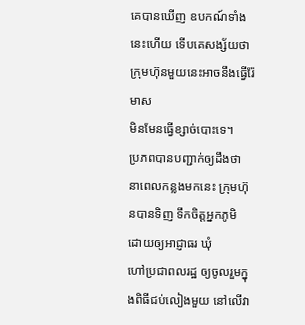គេបានឃើញ ឧបកណ៍ទាំងនេះហើយ ទើបគេសង្ស័យថា ក្រុមហ៊ុនមួយនេះអាចនឹងធ្វើរ៉ែមាស
មិនមែនធ្វើខ្សាច់បោះទេ។
ប្រភពបានបញ្ជាក់ឲ្យដឹងថា នាពេលកន្លងមកនេះ ក្រុមហ៊ុនបានទិញ ទឹកចិត្តអ្នកភូមិ ដោយឲ្យអាជ្ញាធរ ឃុំ
ហៅប្រជាពលរដ្ឋ ឲ្យចូលរួមក្នុងពិធីជប់លៀងមួយ នៅលើវា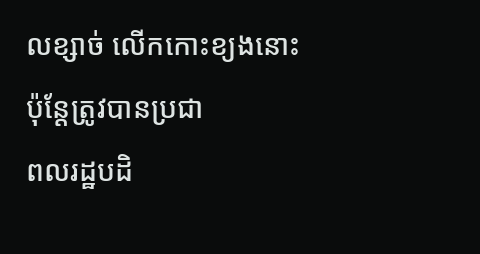លខ្សាច់ លើកកោះខ្យងនោះ ប៉ុន្តែត្រូវបានប្រជា
ពលរដ្ឋបដិ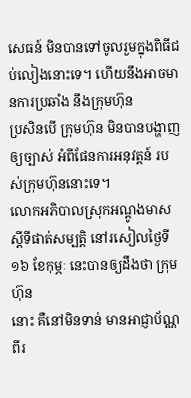សេធន៍ មិនបានទៅចូលរួមក្នុងពិធីជប់លៀងនោះទេ។ ហើយនឹងអាចមានការប្រឆាំង នឹងក្រុមហ៊ុន
ប្រសិនបើ ក្រុមហ៊ុន មិនបានបង្ហាញឲ្យច្បាស់ អំពីផែនការអនុវត្តន៍ របស់ក្រុមហ៊ុននោះទេ។
លោកអភិបាលស្រុកអណ្តូងមាស ស្តីទីផាត់សម្បត្តិ នៅរសៀលថ្ងៃទី១៦ ខែកុម្ភៈ នេះបានឲ្យដឹងថា ក្រុមហ៊ុន
នោះ គឺនៅមិនទាន់ មានអាជ្ញាប័ណ្ណ ពីរ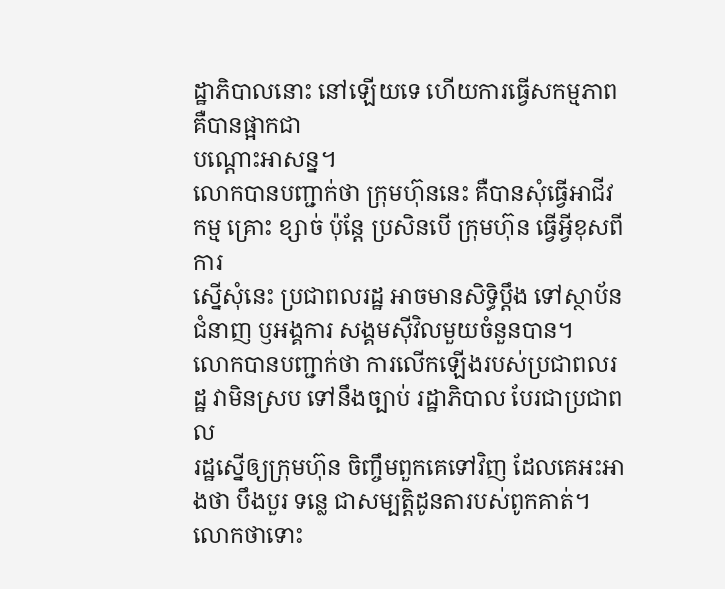ដ្ឋាភិបាលនោះ នៅឡើយទេ ហើយការធ្វើសកម្មភាព គឺបានផ្អាកជា
បណ្តោះអាសន្ន។
លោកបានបញ្ជាក់ថា ក្រុមហ៊ុននេះ គឺបានសុំធ្វើអាជីវកម្ម គ្រោះ ខ្សាច់ ប៉ុន្តែ ប្រសិនបើ ក្រុមហ៊ុន ធ្វើអ្វីខុសពីការ
ស្នើសុំនេះ ប្រជាពលរដ្ឋ អាចមានសិទ្ធិប្តឹង ទៅស្ថាប័នជំនាញ ឫអង្គការ សង្គមស៊ីវិលមួយចំនួនបាន។
លោកបានបញ្ជាក់ថា ការលើកឡើងរបស់ប្រជាពលរដ្ឋ វាមិនស្រប ទៅនឹងច្បាប់ រដ្ឋាភិបាល បែរជាប្រជាពល
រដ្ឋស្នើឲ្យក្រុមហ៊ុន ចិញ្ចឹមពួកគេទៅវិញ ដែលគេអះអាងថា បឹងបួរ ទន្លេ ជាសម្បត្តិដូនតារបស់ពូកគាត់។
លោកថាទោះ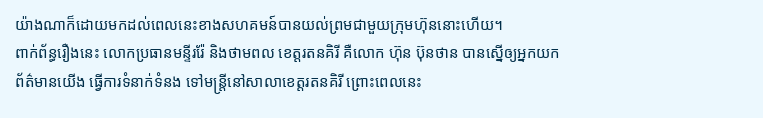យ៉ាងណាក៏ដោយមកដល់ពេលនេះខាងសហគមន៍បានយល់ព្រមជាមួយក្រុមហ៊ុននោះហើយ។
ពាក់ព័ន្ធរឿងនេះ លោកប្រធានមន្ទីររ៉ែ និងថាមពល ខេត្តរតនគិរី គឺលោក ហ៊ុន ប៊ុនថាន បានស្នើឲ្យអ្នកយក
ព័ត៌មានយើង ធ្វើការទំនាក់ទំនង ទៅមន្ត្រីនៅសាលាខេត្តរតនគិរី ព្រោះពេលនេះ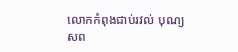លោកកំពុងជាប់រវល់ បុណ្យ
សព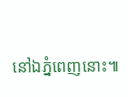នៅឯភ្នំពេញនោះ៕